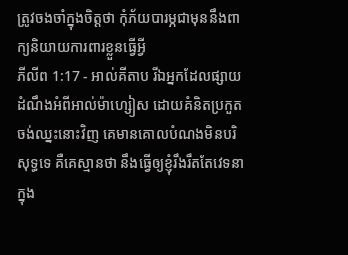ត្រូវចងចាំក្នុងចិត្ដថា កុំភ័យបារម្ភជាមុននឹងពាក្យនិយាយការពារខ្លួនធ្វើអ្វី
ភីលីព 1:17 - អាល់គីតាប រីឯអ្នកដែលផ្សាយដំណឹងអំពីអាល់ម៉ាហ្សៀស ដោយគំនិតប្រកួតចង់ឈ្នះនោះវិញ គេមានគោលបំណងមិនបរិសុទ្ធទេ គឺគេស្មានថា នឹងធ្វើឲ្យខ្ញុំរឹងរឹតតែវេទនាក្នុង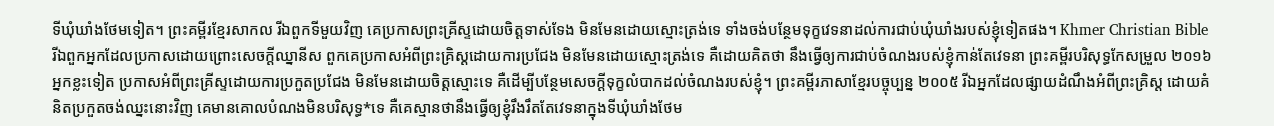ទីឃុំឃាំងថែមទៀត។ ព្រះគម្ពីរខ្មែរសាកល រីឯពួកទីមួយវិញ គេប្រកាសព្រះគ្រីស្ទដោយចិត្តទាស់ទែង មិនមែនដោយស្មោះត្រង់ទេ ទាំងចង់បន្ថែមទុក្ខវេទនាដល់ការជាប់ឃុំឃាំងរបស់ខ្ញុំទៀតផង។ Khmer Christian Bible រីឯពួកអ្នកដែលប្រកាសដោយព្រោះសេចក្ដីឈ្នានីស ពួកគេប្រកាសអំពីព្រះគ្រិស្ដដោយការប្រជែង មិនមែនដោយស្មោះត្រង់ទេ គឺដោយគិតថា នឹងធ្វើឲ្យការជាប់ចំណងរបស់ខ្ញុំកាន់តែវេទនា ព្រះគម្ពីរបរិសុទ្ធកែសម្រួល ២០១៦ អ្នកខ្លះទៀត ប្រកាសអំពីព្រះគ្រីស្ទដោយការប្រកួតប្រជែង មិនមែនដោយចិត្តស្មោះទេ គឺដើម្បីបន្ថែមសេចក្ដីទុក្ខលំបាកដល់ចំណងរបស់ខ្ញុំ។ ព្រះគម្ពីរភាសាខ្មែរបច្ចុប្បន្ន ២០០៥ រីឯអ្នកដែលផ្សាយដំណឹងអំពីព្រះគ្រិស្ត ដោយគំនិតប្រកួតចង់ឈ្នះនោះវិញ គេមានគោលបំណងមិនបរិសុទ្ធ*ទេ គឺគេស្មានថានឹងធ្វើឲ្យខ្ញុំរឹងរឹតតែវេទនាក្នុងទីឃុំឃាំងថែម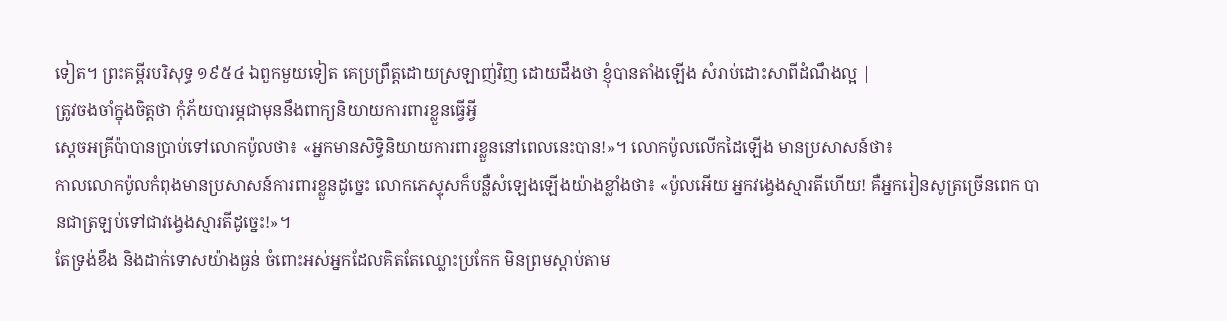ទៀត។ ព្រះគម្ពីរបរិសុទ្ធ ១៩៥៤ ឯពួកមួយទៀត គេប្រព្រឹត្តដោយស្រឡាញ់វិញ ដោយដឹងថា ខ្ញុំបានតាំងឡើង សំរាប់ដោះសាពីដំណឹងល្អ |
ត្រូវចងចាំក្នុងចិត្ដថា កុំភ័យបារម្ភជាមុននឹងពាក្យនិយាយការពារខ្លួនធ្វើអ្វី
ស្តេចអគ្រីប៉ាបានប្រាប់ទៅលោកប៉ូលថា៖ «អ្នកមានសិទ្ធិនិយាយការពារខ្លួននៅពេលនេះបាន!»។ លោកប៉ូលលើកដៃឡើង មានប្រសាសន៍ថា៖
កាលលោកប៉ូលកំពុងមានប្រសាសន៍ការពារខ្លួនដូច្នេះ លោកភេស្ទុសក៏បន្លឺសំឡេងឡើងយ៉ាងខ្លាំងថា៖ «ប៉ូលអើយ អ្នកវង្វេងស្មារតីហើយ! គឺអ្នករៀនសូត្រច្រើនពេក បានជាត្រឡប់ទៅជាវង្វេងស្មារតីដូច្នេះ!»។
តែទ្រង់ខឹង និងដាក់ទោសយ៉ាងធ្ងន់ ចំពោះអស់អ្នកដែលគិតតែឈ្លោះប្រកែក មិនព្រមស្ដាប់តាម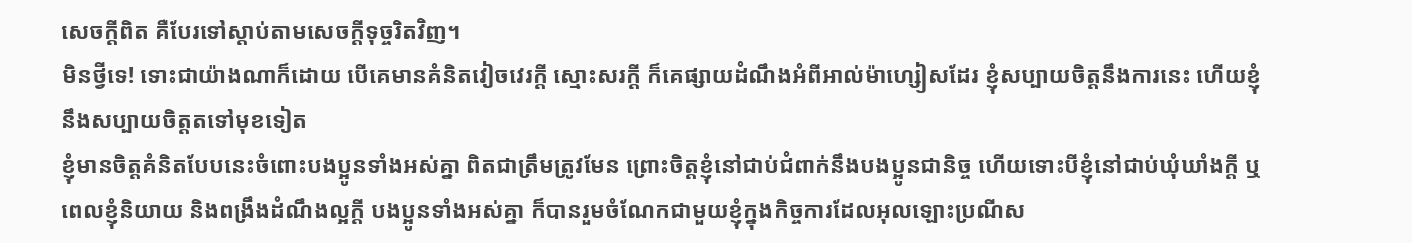សេចក្ដីពិត គឺបែរទៅស្ដាប់តាមសេចក្ដីទុច្ចរិតវិញ។
មិនថ្វីទេ! ទោះជាយ៉ាងណាក៏ដោយ បើគេមានគំនិតវៀចវេរក្ដី ស្មោះសរក្ដី ក៏គេផ្សាយដំណឹងអំពីអាល់ម៉ាហ្សៀសដែរ ខ្ញុំសប្បាយចិត្ដនឹងការនេះ ហើយខ្ញុំនឹងសប្បាយចិត្ដតទៅមុខទៀត
ខ្ញុំមានចិត្ដគំនិតបែបនេះចំពោះបងប្អូនទាំងអស់គ្នា ពិតជាត្រឹមត្រូវមែន ព្រោះចិត្ដខ្ញុំនៅជាប់ជំពាក់នឹងបងប្អូនជានិច្ច ហើយទោះបីខ្ញុំនៅជាប់ឃុំឃាំងក្ដី ឬពេលខ្ញុំនិយាយ និងពង្រឹងដំណឹងល្អក្ដី បងប្អូនទាំងអស់គ្នា ក៏បានរួមចំណែកជាមួយខ្ញុំក្នុងកិច្ចការដែលអុលឡោះប្រណីស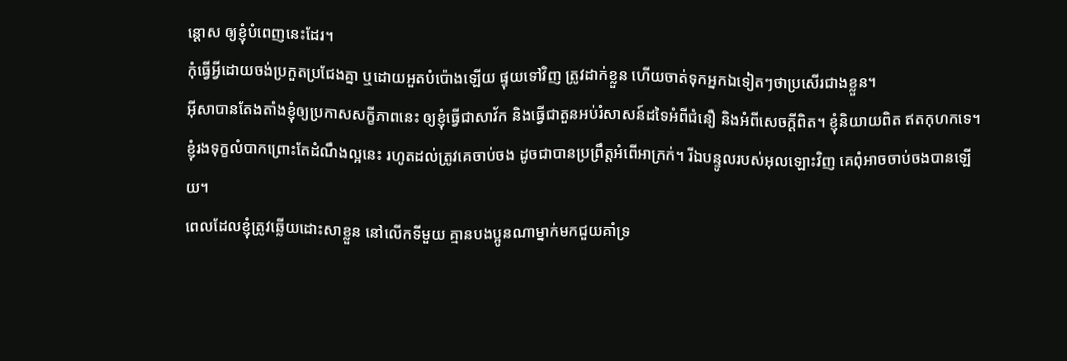ន្ដោស ឲ្យខ្ញុំបំពេញនេះដែរ។
កុំធ្វើអ្វីដោយចង់ប្រកួតប្រជែងគ្នា ឬដោយអួតបំប៉ោងឡើយ ផ្ទុយទៅវិញ ត្រូវដាក់ខ្លួន ហើយចាត់ទុកអ្នកឯទៀតៗថាប្រសើរជាងខ្លួន។
អ៊ីសាបានតែងតាំងខ្ញុំឲ្យប្រកាសសក្ខីភាពនេះ ឲ្យខ្ញុំធ្វើជាសាវ័ក និងធ្វើជាតួនអប់រំសាសន៍ដទៃអំពីជំនឿ និងអំពីសេចក្ដីពិត។ ខ្ញុំនិយាយពិត ឥតកុហកទេ។
ខ្ញុំរងទុក្ខលំបាកព្រោះតែដំណឹងល្អនេះ រហូតដល់ត្រូវគេចាប់ចង ដូចជាបានប្រព្រឹត្ដអំពើអាក្រក់។ រីឯបន្ទូលរបស់អុលឡោះវិញ គេពុំអាចចាប់ចងបានឡើយ។
ពេលដែលខ្ញុំត្រូវឆ្លើយដោះសាខ្លួន នៅលើកទីមួយ គ្មានបងប្អូនណាម្នាក់មកជួយគាំទ្រ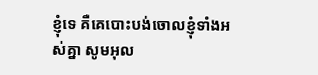ខ្ញុំទេ គឺគេបោះបង់ចោលខ្ញុំទាំងអស់គ្នា សូមអុល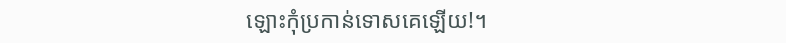ឡោះកុំប្រកាន់ទោសគេឡើយ!។